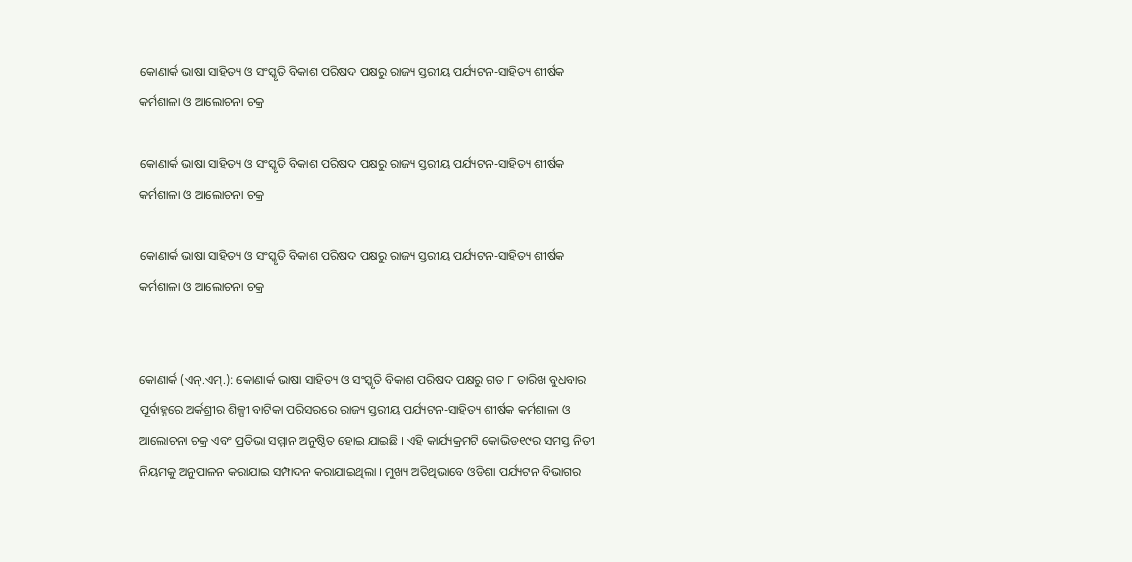କୋଣାର୍କ ଭାଷା ସାହିତ୍ୟ ଓ ସଂସ୍କୃତି ବିକାଶ ପରିଷଦ ପକ୍ଷରୁ ରାଜ୍ୟ ସ୍ତରୀୟ ପର୍ଯ୍ୟଟନ-ସାହିତ୍ୟ ଶୀର୍ଷକ କର୍ମଶାଳା ଓ ଆଲୋଚନା ଚକ୍ର

କୋଣାର୍କ ଭାଷା ସାହିତ୍ୟ ଓ ସଂସ୍କୃତି ବିକାଶ ପରିଷଦ ପକ୍ଷରୁ ରାଜ୍ୟ ସ୍ତରୀୟ ପର୍ଯ୍ୟଟନ-ସାହିତ୍ୟ ଶୀର୍ଷକ କର୍ମଶାଳା ଓ ଆଲୋଚନା ଚକ୍ର

କୋଣାର୍କ ଭାଷା ସାହିତ୍ୟ ଓ ସଂସ୍କୃତି ବିକାଶ ପରିଷଦ ପକ୍ଷରୁ ରାଜ୍ୟ ସ୍ତରୀୟ ପର୍ଯ୍ୟଟନ-ସାହିତ୍ୟ ଶୀର୍ଷକ କର୍ମଶାଳା ଓ ଆଲୋଚନା ଚକ୍ର


କୋଣାର୍କ (ଏନ୍‌.ଏମ୍‌.): କୋଣାର୍କ ଭାଷା ସାହିତ୍ୟ ଓ ସଂସ୍କୃତି ବିକାଶ ପରିଷଦ ପକ୍ଷରୁ ଗତ ୮ ତାରିଖ ବୁଧବାର ପୂର୍ବାହ୍ନରେ ଅର୍କଶ୍ରୀର ଶିଳ୍ପୀ ବାଟିକା ପରିସରରେ ରାଜ୍ୟ ସ୍ତରୀୟ ପର୍ଯ୍ୟଟନ-ସାହିତ୍ୟ ଶୀର୍ଷକ କର୍ମଶାଳା ଓ ଆଲୋଚନା ଚକ୍ର ଏବଂ ପ୍ରତିଭା ସମ୍ମାନ ଅନୁଷ୍ଠିତ ହୋଇ ଯାଇଛି । ଏହି କାର୍ଯ୍ୟକ୍ରମଟି କୋଭିଡ୧୯ର ସମସ୍ତ ନିତୀ ନିୟମକୁ ଅନୁପାଳନ କରାଯାଇ ସମ୍ପାଦନ କରାଯାଇଥିଲା । ମୁଖ୍ୟ ଅତିଥିଭାବେ ଓଡିଶା ପର୍ଯ୍ୟଟନ ବିଭାଗର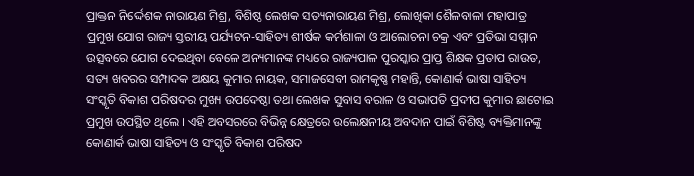ପ୍ରାକ୍ତନ ନିର୍ଦ୍ଦେଶକ ନାରାୟଣ ମିଶ୍ର, ବିଶିଷ୍ଠ ଲେଖକ ସତ୍ୟନାରାୟଣ ମିଶ୍ର, ଲୋଖିକା ଶୈଳବାଳା ମହାପାତ୍ର ପ୍ରମୁଖ ଯୋଗ ରାଜ୍ୟ ସ୍ତରୀୟ ପର୍ଯ୍ୟଟନ-ସାହିତ୍ୟ ଶୀର୍ଷକ କର୍ମଶାଳା ଓ ଆଲୋଚନା ଚକ୍ର ଏବଂ ପ୍ରତିଭା ସମ୍ମାନ ଉତ୍ସବରେ ଯୋଗ ଦେଇଥିବା ବେଳେ ଅନ୍ୟମାନଙ୍କ ମଧ୍ୟରେ ରାଜ୍ୟପାଳ ପୁରସ୍କାର ପ୍ରାପ୍ତ ଶିକ୍ଷକ ପ୍ରତାପ ରାଉତ, ସତ୍ୟ ଖବରର ସମ୍ପାଦକ ଅକ୍ଷୟ କୁମାର ନାୟକ, ସମାଜସେବୀ ରାମକୃଷ୍ଣ ମହାନ୍ତି, କୋଣାର୍କ ଭାଷା ସାହିତ୍ୟ ସଂସ୍କୃତି ବିକାଶ ପରିଷଦର ମୁଖ୍ୟ ଉପଦେଷ୍ଠା ତଥା ଲେଖକ ସୁବାସ ବରାଳ ଓ ସଭାପତି ପ୍ରଦୀପ କୁମାର ଛାଟୋଇ ପ୍ରମୁଖ ଉପସ୍ଥିତ ଥିଲେ । ଏହି ଅବସରରେ ବିଭିନ୍ନ କ୍ଷେତ୍ରରେ ଉଲେକ୍ଷନୀୟ ଅବଦାନ ପାଇଁ ବିଶିଷ୍ଟ ବ୍ୟକ୍ତିମାନଙ୍କୁ କୋଣାର୍କ ଭାଷା ସାହିତ୍ୟ ଓ ସଂସ୍କୃତି ବିକାଶ ପରିଷଦ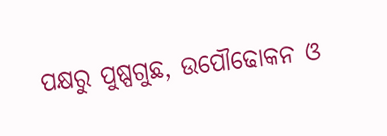ପକ୍ଷରୁ ପୁଷ୍ପଗୁଛ, ଉପୌଢୋକନ ଓ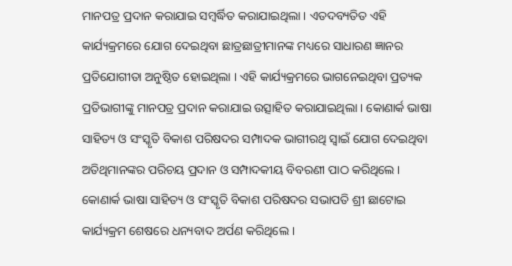ମାନପତ୍ର ପ୍ରଦାନ କରାଯାଇ ସମ୍ବର୍ଦ୍ଧିତ କରାଯାଇଥିଲା । ଏତଦବ୍ୟତିତ ଏହି କାର୍ଯ୍ୟକ୍ରମରେ ଯୋଗ ଦେଇଥିବା ଛାତ୍ରଛାତ୍ରୀମାନଙ୍କ ମଧ୍ୟରେ ସାଧାରଣ ଜ୍ଞାନର ପ୍ରତିଯୋଗୀତା ଅନୁଷ୍ଠିତ ହୋଇଥିଲା । ଏହି କାର୍ଯ୍ୟକ୍ରମରେ ଭାଗନେଇଥିବା ପ୍ରତ୍ୟକ ପ୍ରତିଭାଗୀଙ୍କୁ ମାନପତ୍ର ପ୍ରଦାନ କରାଯାଇ ଉତ୍ସାହିତ କରାଯାଇଥିଲା । କୋଣାର୍କ ଭାଷା ସାହିତ୍ୟ ଓ ସଂସ୍କୃତି ବିକାଶ ପରିଷଦର ସମ୍ପାଦକ ଭାଗୀରଥି ସ୍ୱାଇଁ ଯୋଗ ଦେଇଥିବା ଅତିଥିମାନଙ୍କର ପରିଚୟ ପ୍ରଦାନ ଓ ସମ୍ପାଦକୀୟ ବିବରଣୀ ପାଠ କରିଥିଲେ । କୋଣାର୍କ ଭାଷା ସାହିତ୍ୟ ଓ ସଂସ୍କୃତି ବିକାଶ ପରିଷଦର ସଭାପତି ଶ୍ରୀ ଛାଟୋଇ କାର୍ଯ୍ୟକ୍ରମ ଶେଷରେ ଧନ୍ୟବାଦ ଅର୍ପଣ କରିଥିଲେ ।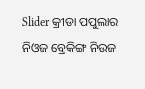Slider କ୍ରୀଡା ପପୁଲାର ନିଓଜ ବ୍ରେକିଙ୍ଗ ନିଉଜ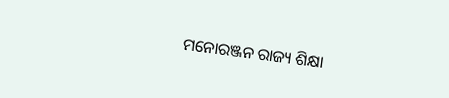ମନୋରଞ୍ଜନ ରାଜ୍ୟ ଶିକ୍ଷା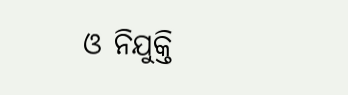ଓ ନିଯୁକ୍ତି